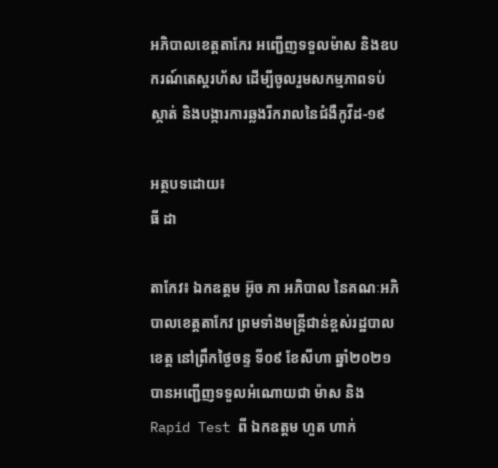អភិបាលខេត្តតាកែរ អញ្ជើញទទួលម៉ាស និងឧបករណ៍តេស្តរហ័ស ដើម្បីចូលរួមសកម្មភាពទប់ស្កាត់ និងបង្ការការឆ្លងរីករាលនៃជំងឺកូវីដ-១៩

អត្ថបទដោយ៖
ធី ដា

តាកែវ៖ ឯកឧត្តម អ៊ូច ភា អភិបាល នៃគណៈអភិបាលខេត្តតាកែវ ព្រមទាំងមន្រ្តីជាន់ខ្ពស់រដ្ឋបាលខេត្ត នៅព្រឹកថ្ងៃចន្ទ ទី០៩ ខែសីហា ឆ្នាំ២០២១ បានអញ្ជើញទទួលអំណោយជា ម៉ាស និងRapid Test ពី ឯកឧត្តម ហួត ហាក់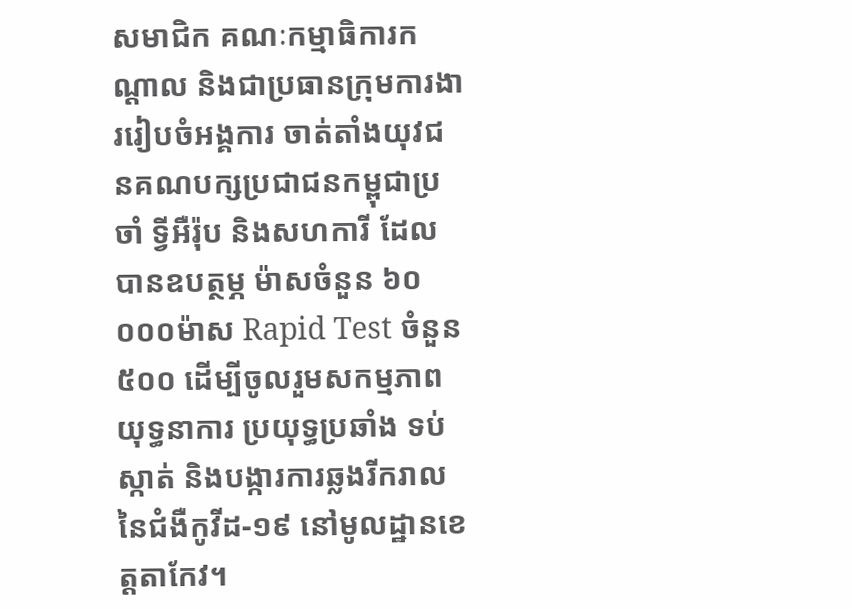សមាជិក គណៈកម្មាធិការកណ្ដាល និងជាប្រធានក្រុមការងាររៀបចំអង្គការ ចាត់តាំងយុវជនគណបក្សប្រជាជនកម្ពុជាប្រចាំ ទ្វីអឺរ៉ុប និងសហការី ដែលបានឧបត្ថម្ភ ម៉ាសចំនួន ៦០ ០០០ម៉ាស Rapid Test ចំនួន៥០០ ដើម្បីចូលរួមសកម្មភាពយុទ្ធនាការ ប្រយុទ្ធប្រឆាំង ទប់ស្កាត់ និងបង្ការការឆ្លងរីករាលនៃជំងឺកូវីដ-១៩ នៅមូលដ្ឋានខេត្តតាកែវ។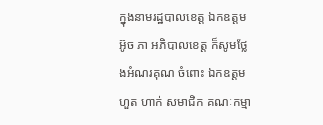ក្នុងនាមរដ្ឋបាលខេត្ត ឯកឧត្តម អ៊ូច ភា អភិបាលខេត្ត ក៏សូមថ្លែងអំណរគុណ ចំពោះ ឯកឧត្តម ហួត ហាក់ សមាជិក គណៈកម្មា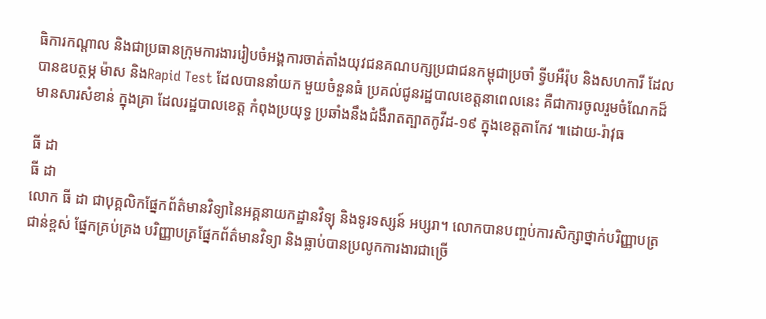ធិការកណ្ដាល និងជាប្រធានក្រុមការងាររៀបចំអង្គការចាត់តាំងយុវជនគណបក្សប្រជាជនកម្ពុជាប្រចាំ ទ្វីបអឺរ៉ុប និងសហការី ដែលបានឧបត្ថម្ភ ម៉ាស និងRapid Test ដែលបាននាំយក មួយចំនួនធំ ប្រគល់ជូនរដ្ឋបាលខេត្តនាពេលនេះ គឺជាការចូលរួមចំណែកដ៏មានសារសំខាន់ ក្នុងគ្រា ដែលរដ្ឋបាលខេត្ត កំពុងប្រយុទ្ធ ប្រឆាំងនឹងជំងឺរាតត្បាតកូវីដ-១៩ ក្នុងខេត្តតាកែវ ៕ដោយ-រ៉ាវុធ

ធី ដា
ធី ដា
លោក ធី ដា ជាបុគ្គលិកផ្នែកព័ត៌មានវិទ្យានៃអគ្គនាយកដ្ឋានវិទ្យុ និងទូរទស្សន៍ អប្សរា។ លោកបានបញ្ចប់ការសិក្សាថ្នាក់បរិញ្ញាបត្រជាន់ខ្ពស់ ផ្នែកគ្រប់គ្រង បរិញ្ញាបត្រផ្នែកព័ត៌មានវិទ្យា និងធ្លាប់បានប្រលូកការងារជាច្រើ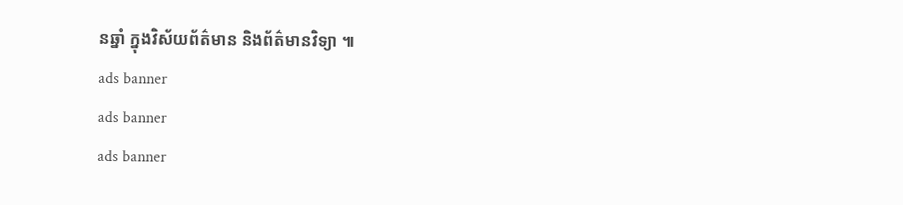នឆ្នាំ ក្នុងវិស័យព័ត៌មាន និងព័ត៌មានវិទ្យា ៕
ads banner
ads banner
ads banner